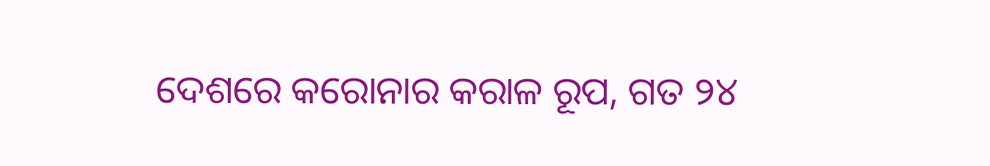ଦେଶରେ କରୋନାର କରାଳ ରୂପ, ଗତ ୨୪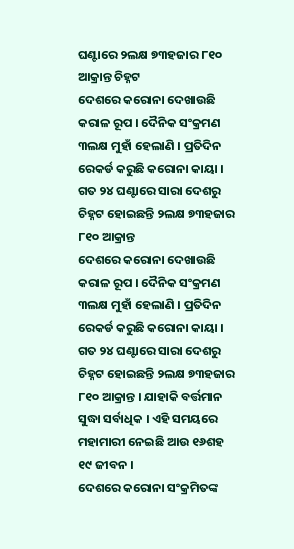ଘଣ୍ଟାରେ ୨ଲକ୍ଷ ୭୩ହଜାର ୮୧୦ ଆକ୍ରାନ୍ତ ଚିହ୍ନଟ
ଦେଶରେ କରୋନା ଦେଖାଉଛି କରାଳ ରୂପ । ଦୈନିକ ସଂକ୍ରମଣ ୩ଲକ୍ଷ ମୁହାଁ ହେଲାଣି । ପ୍ରତିଦିନ ରେକର୍ଡ କରୁଛି କରୋନା କାୟା । ଗତ ୨୪ ଘଣ୍ଟାରେ ସାରା ଦେଶରୁ ଚିହ୍ନଟ ହୋଇଛନ୍ତି ୨ଲକ୍ଷ ୭୩ହଜାର ୮୧୦ ଆକ୍ରାନ୍ତ
ଦେଶରେ କରୋନା ଦେଖାଉଛି କରାଳ ରୂପ । ଦୈନିକ ସଂକ୍ରମଣ ୩ଲକ୍ଷ ମୁହାଁ ହେଲାଣି । ପ୍ରତିଦିନ ରେକର୍ଡ କରୁଛି କରୋନା କାୟା । ଗତ ୨୪ ଘଣ୍ଟାରେ ସାରା ଦେଶରୁ ଚିହ୍ନଟ ହୋଇଛନ୍ତି ୨ଲକ୍ଷ ୭୩ହଜାର ୮୧୦ ଆକ୍ରାନ୍ତ । ଯାହାକି ବର୍ତ୍ତମାନ ସୁଦ୍ଧା ସର୍ବାଧିକ । ଏହି ସମୟରେ ମହାମାରୀ ନେଇଛି ଆଉ ୧୬ଶହ ୧୯ ଜୀବନ ।
ଦେଶରେ କରୋନା ସଂକ୍ରମିତଙ୍କ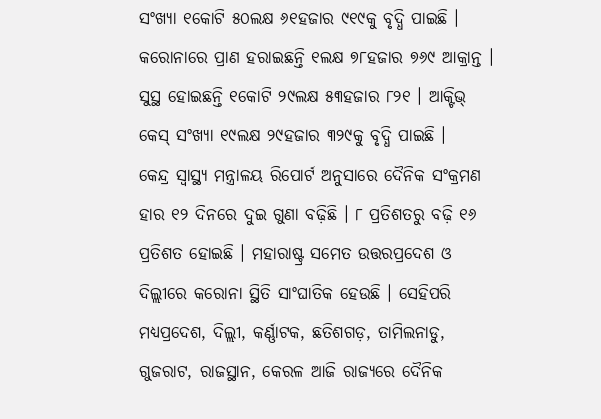ସଂଖ୍ୟା ୧କୋଟି ୫୦ଲକ୍ଷ ୬୧ହଜାର ୯୧୯କୁ ବୃଦ୍ଧି ପାଇଛି । କରୋନାରେ ପ୍ରାଣ ହରାଇଛନ୍ତି ୧ଲକ୍ଷ ୭୮ହଜାର ୭୬୯ ଆକ୍ରାନ୍ତ । ସୁସ୍ଥ ହୋଇଛନ୍ତି ୧କୋଟି ୨୯ଲକ୍ଷ ୫୩ହଜାର ୮୨୧ । ଆକ୍ଟିଭ୍ କେସ୍ ସଂଖ୍ୟା ୧୯ଲକ୍ଷ ୨୯ହଜାର ୩୨୯କୁ ବୃଦ୍ଧି ପାଇଛି ।
କେନ୍ଦ୍ର ସ୍ୱାସ୍ଥ୍ୟ ମନ୍ତ୍ରାଳୟ ରିପୋର୍ଟ ଅନୁସାରେ ଦୈନିକ ସଂକ୍ରମଣ ହାର ୧୨ ଦିନରେ ଦୁଇ ଗୁଣା ବଢ଼ିଛି । ୮ ପ୍ରତିଶତରୁ ବଢ଼ି ୧୬ ପ୍ରତିଶତ ହୋଇଛି । ମହାରାଷ୍ଟ୍ର ସମେତ ଉତ୍ତରପ୍ରଦେଶ ଓ ଦିଲ୍ଲୀରେ କରୋନା ସ୍ଥିତି ସାଂଘାତିକ ହେଉଛି । ସେହିପରି ମଧ୍ୟପ୍ରଦେଶ, ଦିଲ୍ଲୀ, କର୍ଣ୍ଣାଟକ, ଛତିଶଗଡ଼, ତାମିଲନାଡୁ, ଗୁଜରାଟ, ରାଜସ୍ଥାନ, କେରଳ ଆଜି ରାଜ୍ୟରେ ଦୈନିକ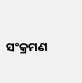ସଂକ୍ରମଣ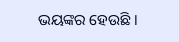ଭୟଙ୍କର ହେଉଛି ।